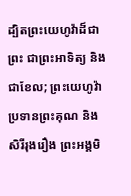ដ្បិតព្រះយេហូវ៉ាដ៏ជាព្រះ ជាព្រះអាទិត្យ និងជាខែល; ព្រះយេហូវ៉ាប្រទានព្រះគុណ និងសិរីរុងរឿង ព្រះអង្គមិ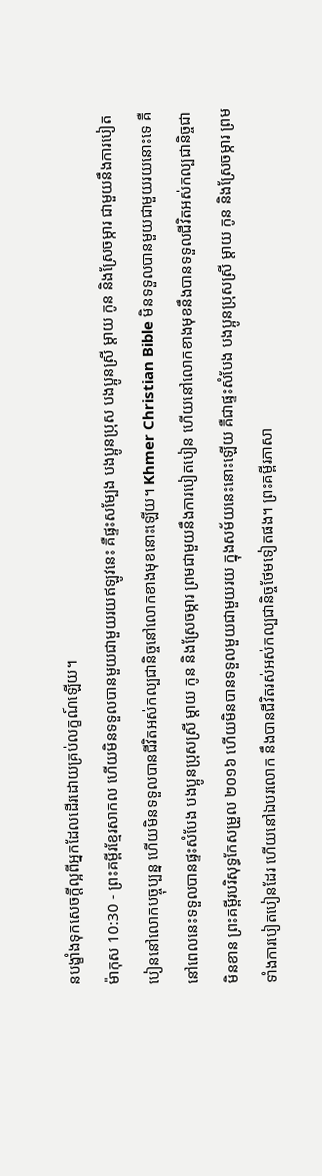នបង្ខាំងទុកសេចក្ដីល្អពីអ្នកដែលដើរដោយគ្រប់លក្ខណ៍ឡើយ។
ម៉ាកុស 10:30 - ព្រះគម្ពីរខ្មែរសាកល ហើយមិនទទួលបានមួយជាមួយរយឥឡូវនេះ គឺផ្ទះសម្បែង បងប្អូនប្រុស បងប្អូនស្រី ម្ដាយ កូន និងស្រែចម្ការ ជាមួយនឹងការបៀតបៀននៅលោកបច្ចុប្បន្ន ហើយមិនទទួលបានជីវិតអស់កល្បជានិច្ចនៅលោកខាងមុខនោះឡើយ។ Khmer Christian Bible មិនទទួលបានមួយជាមួយរយនោះទេ គឺនៅពេលនេះទទួលបានផ្ទះសំបែង បងប្អូនប្រុសស្រី ម្ដាយ កូន និងស្រែចម្ការ ព្រមជាមួយនឹងការបៀតបៀន ហើយនៅលោកខាងមុខនឹងបានទទួលជីវិតអស់កល្បជានិច្ចជាមិនខាន ព្រះគម្ពីរបរិសុទ្ធកែសម្រួល ២០១៦ ហើយមិនបានទទួលមួយជាមួយរយ ក្នុងសម័យនេះនោះឡើយ គឺជាផ្ទះសំបែង បងប្អូនប្រុសស្រី ម្តាយ កូន និងស្រែចម្ការ ព្រមទាំងការបៀតបៀនដែរ ហើយនៅឯបរលោក នឹងបានជីវិតរស់អស់កល្បជានិច្ចថែមទៀតផង។ ព្រះគម្ពីរភាសា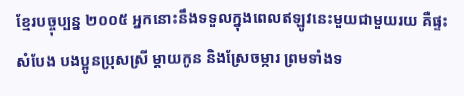ខ្មែរបច្ចុប្បន្ន ២០០៥ អ្នកនោះនឹងទទួលក្នុងពេលឥឡូវនេះមួយជាមួយរយ គឺផ្ទះសំបែង បងប្អូនប្រុសស្រី ម្ដាយកូន និងស្រែចម្ការ ព្រមទាំងទ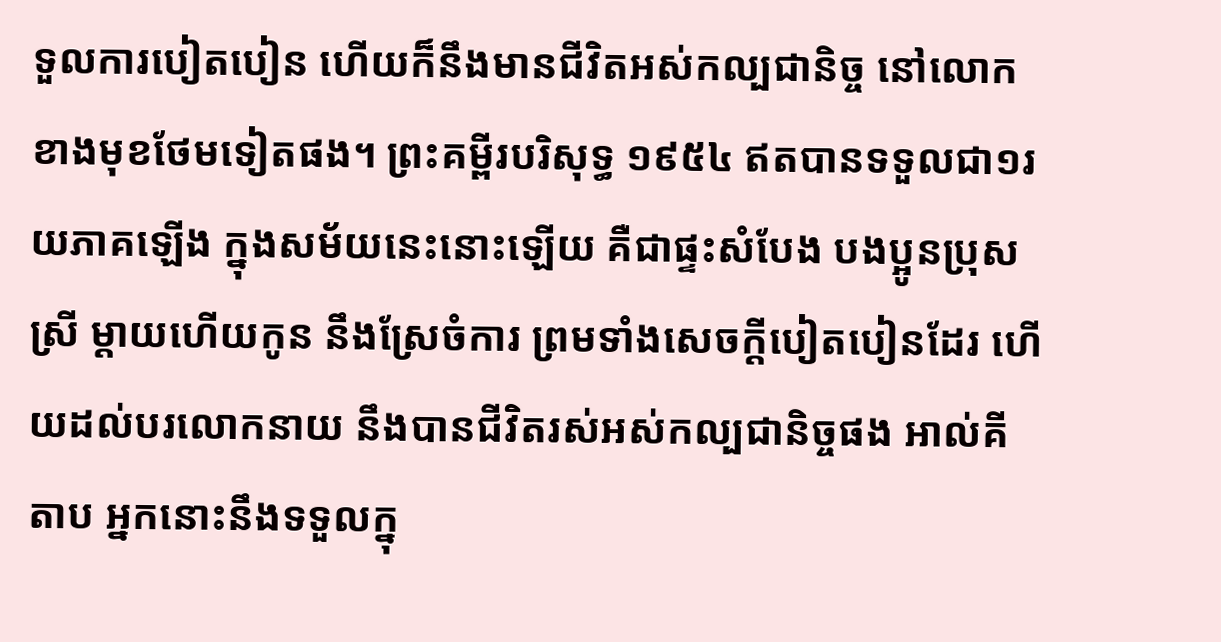ទួលការបៀតបៀន ហើយក៏នឹងមានជីវិតអស់កល្បជានិច្ច នៅលោកខាងមុខថែមទៀតផង។ ព្រះគម្ពីរបរិសុទ្ធ ១៩៥៤ ឥតបានទទួលជា១រយភាគឡើង ក្នុងសម័យនេះនោះឡើយ គឺជាផ្ទះសំបែង បងប្អូនប្រុសស្រី ម្តាយហើយកូន នឹងស្រែចំការ ព្រមទាំងសេចក្ដីបៀតបៀនដែរ ហើយដល់បរលោកនាយ នឹងបានជីវិតរស់អស់កល្បជានិច្ចផង អាល់គីតាប អ្នកនោះនឹងទទួលក្នុ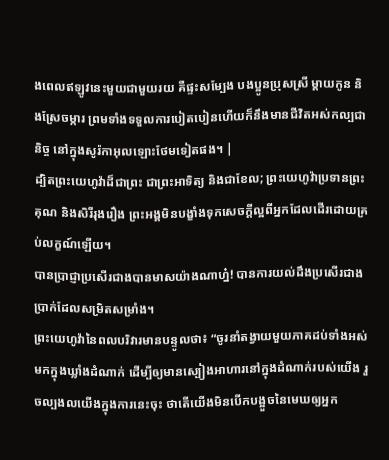ងពេលឥឡូវនេះមួយជាមួយរយ គឺផ្ទះសម្បែង បងប្អូនប្រុសស្រី ម្ដាយកូន និងស្រែចម្ការ ព្រមទាំងទទួលការបៀតបៀនហើយក៏នឹងមានជីវិតអស់កល្បជានិច្ច នៅក្នុងសូរ៉កាអុលឡោះថែមទៀតផង។ |
ដ្បិតព្រះយេហូវ៉ាដ៏ជាព្រះ ជាព្រះអាទិត្យ និងជាខែល; ព្រះយេហូវ៉ាប្រទានព្រះគុណ និងសិរីរុងរឿង ព្រះអង្គមិនបង្ខាំងទុកសេចក្ដីល្អពីអ្នកដែលដើរដោយគ្រប់លក្ខណ៍ឡើយ។
បានប្រាជ្ញាប្រសើរជាងបានមាសយ៉ាងណាហ្ន៎! បានការយល់ដឹងប្រសើរជាងប្រាក់ដែលសម្រិតសម្រាំង។
ព្រះយេហូវ៉ានៃពលបរិវារមានបន្ទូលថា៖ “ចូរនាំតង្វាយមួយភាគដប់ទាំងអស់មកក្នុងឃ្លាំងដំណាក់ ដើម្បីឲ្យមានស្បៀងអាហារនៅក្នុងដំណាក់របស់យើង រួចល្បងលយើងក្នុងការនេះចុះ ថាតើយើងមិនបើកបង្អួចនៃមេឃឲ្យអ្នក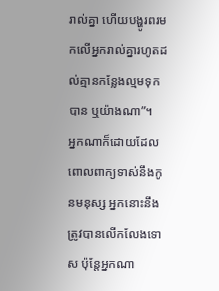រាល់គ្នា ហើយបង្ហូរពរមកលើអ្នករាល់គ្នារហូតដល់គ្មានកន្លែងល្មមទុកបាន ឬយ៉ាងណា”។
អ្នកណាក៏ដោយដែលពោលពាក្យទាស់នឹងកូនមនុស្ស អ្នកនោះនឹងត្រូវបានលើកលែងទោស ប៉ុន្តែអ្នកណា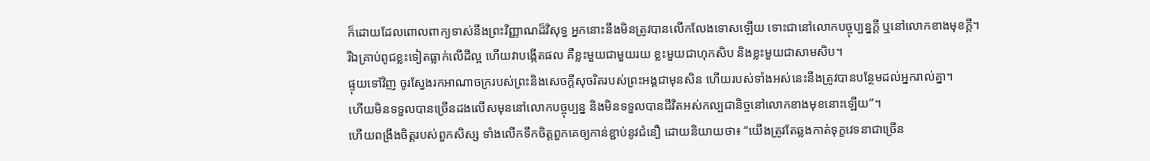ក៏ដោយដែលពោលពាក្យទាស់នឹងព្រះវិញ្ញាណដ៏វិសុទ្ធ អ្នកនោះនឹងមិនត្រូវបានលើកលែងទោសឡើយ ទោះជានៅលោកបច្ចុប្បន្នក្ដី ឬនៅលោកខាងមុខក្ដី។
រីឯគ្រាប់ពូជខ្លះទៀតធ្លាក់លើដីល្អ ហើយវាបង្កើតផល គឺខ្លះមួយជាមួយរយ ខ្លះមួយជាហុកសិប និងខ្លះមួយជាសាមសិប។
ផ្ទុយទៅវិញ ចូរស្វែងរកអាណាចក្ររបស់ព្រះនិងសេចក្ដីសុចរិតរបស់ព្រះអង្គជាមុនសិន ហើយរបស់ទាំងអស់នេះនឹងត្រូវបានបន្ថែមដល់អ្នករាល់គ្នា។
ហើយមិនទទួលបានច្រើនដងលើសមុននៅលោកបច្ចុប្បន្ន និងមិនទទួលបានជីវិតអស់កល្បជានិច្ចនៅលោកខាងមុខនោះឡើយ”។
ហើយពង្រឹងចិត្តរបស់ពួកសិស្ស ទាំងលើកទឹកចិត្តពួកគេឲ្យកាន់ខ្ជាប់នូវជំនឿ ដោយនិយាយថា៖ “យើងត្រូវតែឆ្លងកាត់ទុក្ខវេទនាជាច្រើន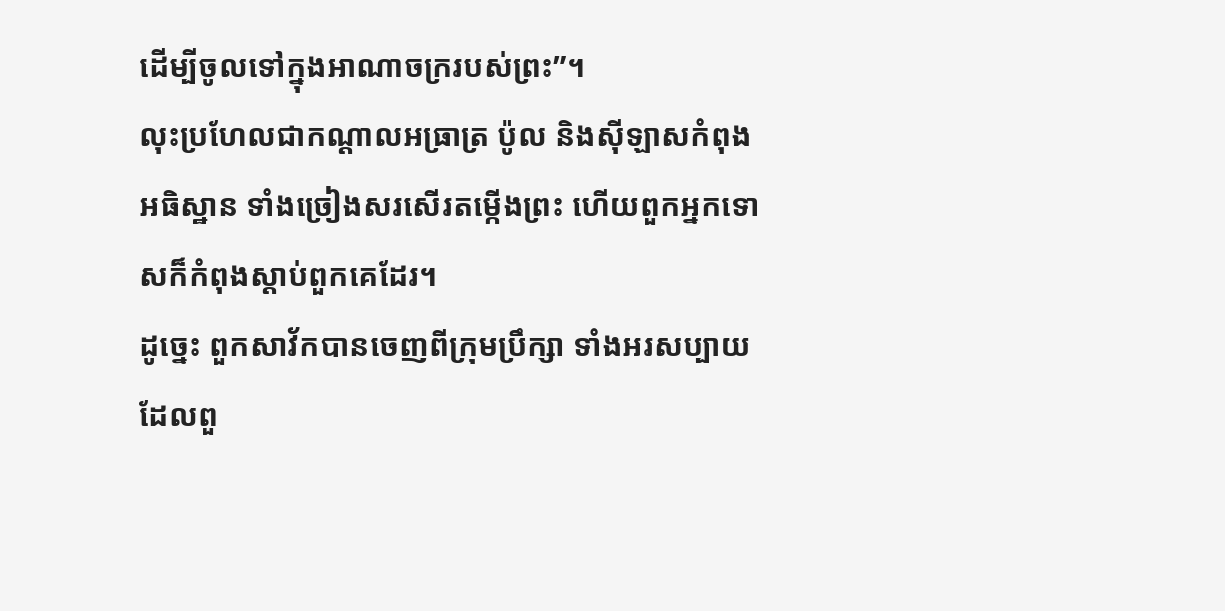ដើម្បីចូលទៅក្នុងអាណាចក្ររបស់ព្រះ”។
លុះប្រហែលជាកណ្ដាលអធ្រាត្រ ប៉ូល និងស៊ីឡាសកំពុងអធិស្ឋាន ទាំងច្រៀងសរសើរតម្កើងព្រះ ហើយពួកអ្នកទោសក៏កំពុងស្ដាប់ពួកគេដែរ។
ដូច្នេះ ពួកសាវ័កបានចេញពីក្រុមប្រឹក្សា ទាំងអរសប្បាយដែលពួ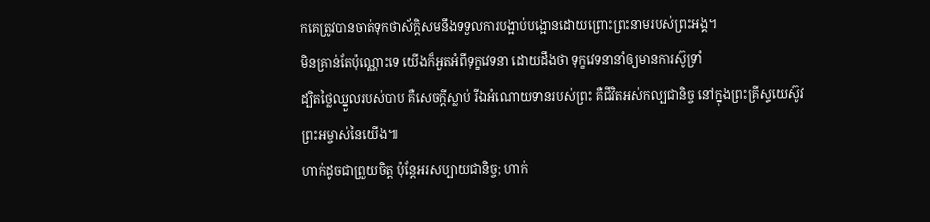កគេត្រូវបានចាត់ទុកថាស័ក្ដិសមនឹងទទួលការបង្អាប់បង្អោនដោយព្រោះព្រះនាមរបស់ព្រះអង្គ។
មិនគ្រាន់តែប៉ុណ្ណោះទេ យើងក៏អួតអំពីទុក្ខវេទនា ដោយដឹងថា ទុក្ខវេទនានាំឲ្យមានការស៊ូទ្រាំ
ដ្បិតថ្លៃឈ្នួលរបស់បាប គឺសេចក្ដីស្លាប់ រីឯអំណោយទានរបស់ព្រះ គឺជីវិតអស់កល្បជានិច្ច នៅក្នុងព្រះគ្រីស្ទយេស៊ូវព្រះអម្ចាស់នៃយើង៕
ហាក់ដូចជាព្រួយចិត្ត ប៉ុន្តែអរសប្បាយជានិច្ច; ហាក់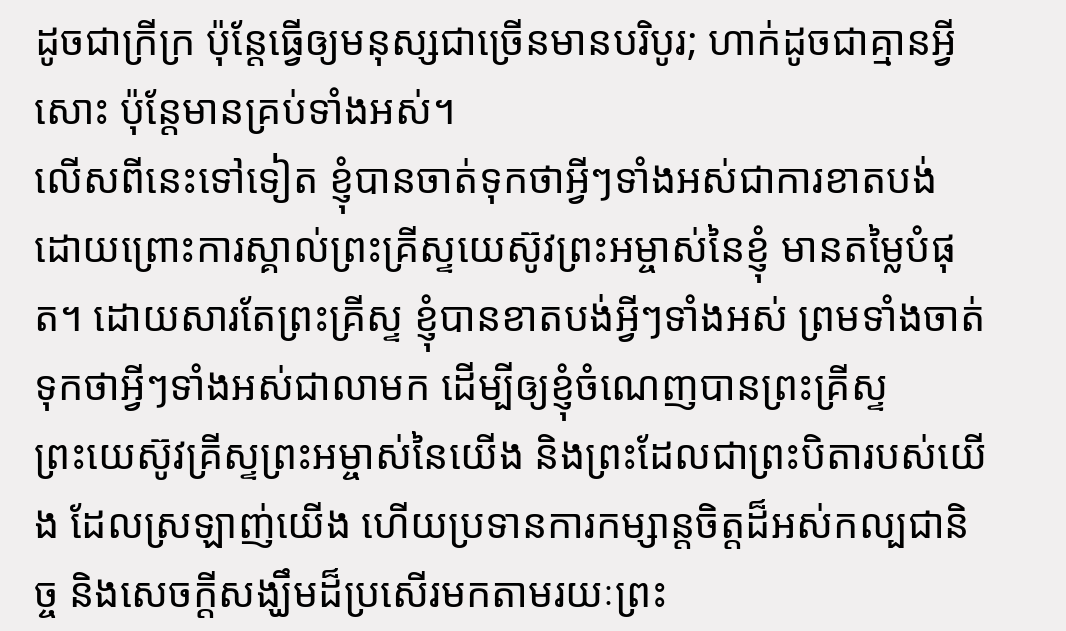ដូចជាក្រីក្រ ប៉ុន្តែធ្វើឲ្យមនុស្សជាច្រើនមានបរិបូរ; ហាក់ដូចជាគ្មានអ្វីសោះ ប៉ុន្តែមានគ្រប់ទាំងអស់។
លើសពីនេះទៅទៀត ខ្ញុំបានចាត់ទុកថាអ្វីៗទាំងអស់ជាការខាតបង់ ដោយព្រោះការស្គាល់ព្រះគ្រីស្ទយេស៊ូវព្រះអម្ចាស់នៃខ្ញុំ មានតម្លៃបំផុត។ ដោយសារតែព្រះគ្រីស្ទ ខ្ញុំបានខាតបង់អ្វីៗទាំងអស់ ព្រមទាំងចាត់ទុកថាអ្វីៗទាំងអស់ជាលាមក ដើម្បីឲ្យខ្ញុំចំណេញបានព្រះគ្រីស្ទ
ព្រះយេស៊ូវគ្រីស្ទព្រះអម្ចាស់នៃយើង និងព្រះដែលជាព្រះបិតារបស់យើង ដែលស្រឡាញ់យើង ហើយប្រទានការកម្សាន្តចិត្តដ៏អស់កល្បជានិច្ច និងសេចក្ដីសង្ឃឹមដ៏ប្រសើរមកតាមរយៈព្រះ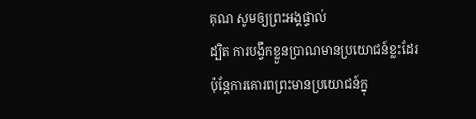គុណ សូមឲ្យព្រះអង្គផ្ទាល់
ដ្បិត ការបង្វឹកខ្លួនប្រាណមានប្រយោជន៍ខ្លះដែរ ប៉ុន្តែការគោរពព្រះមានប្រយោជន៍ក្នុ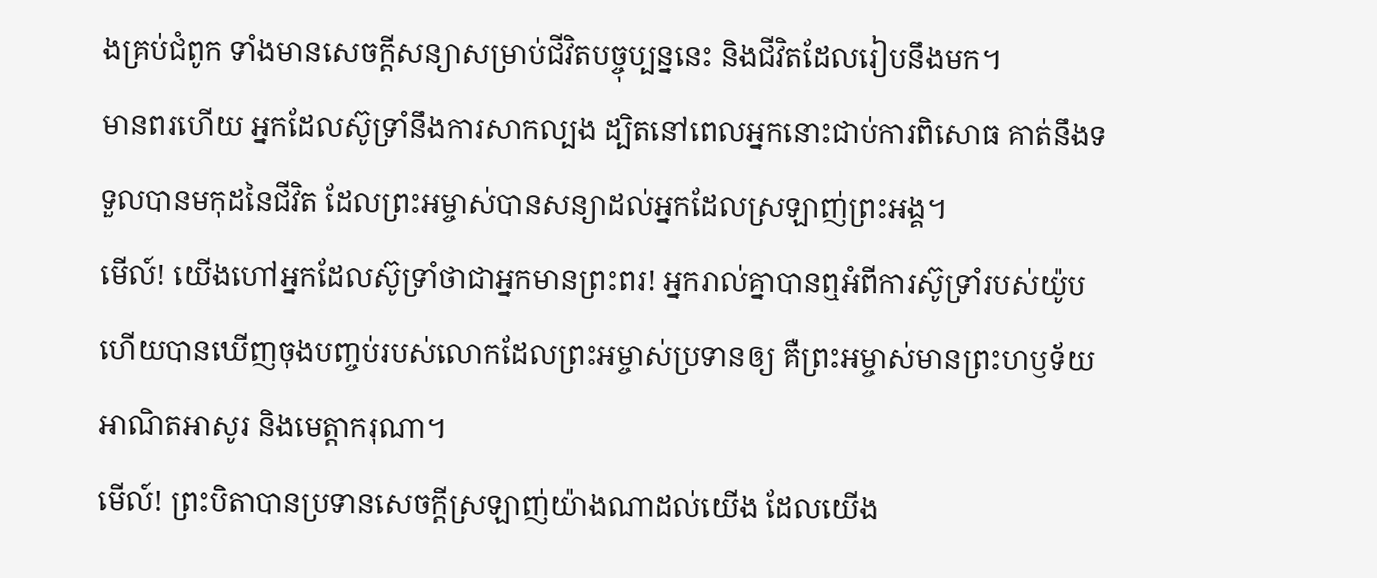ងគ្រប់ជំពូក ទាំងមានសេចក្ដីសន្យាសម្រាប់ជីវិតបច្ចុប្បន្ននេះ និងជីវិតដែលរៀបនឹងមក។
មានពរហើយ អ្នកដែលស៊ូទ្រាំនឹងការសាកល្បង ដ្បិតនៅពេលអ្នកនោះជាប់ការពិសោធ គាត់នឹងទទួលបានមកុដនៃជីវិត ដែលព្រះអម្ចាស់បានសន្យាដល់អ្នកដែលស្រឡាញ់ព្រះអង្គ។
មើល៍! យើងហៅអ្នកដែលស៊ូទ្រាំថាជាអ្នកមានព្រះពរ! អ្នករាល់គ្នាបានឮអំពីការស៊ូទ្រាំរបស់យ៉ូប ហើយបានឃើញចុងបញ្ចប់របស់លោកដែលព្រះអម្ចាស់ប្រទានឲ្យ គឺព្រះអម្ចាស់មានព្រះហឫទ័យអាណិតអាសូរ និងមេត្តាករុណា។
មើល៍! ព្រះបិតាបានប្រទានសេចក្ដីស្រឡាញ់យ៉ាងណាដល់យើង ដែលយើង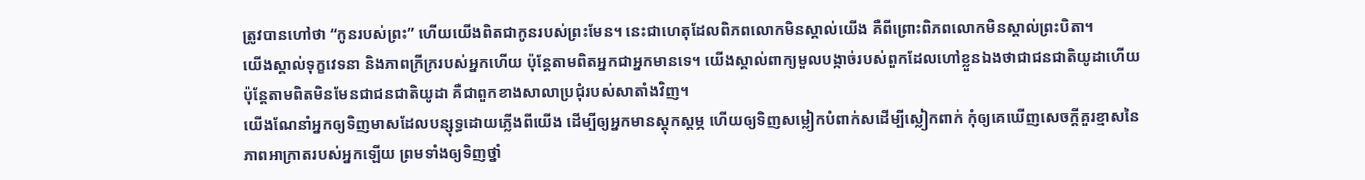ត្រូវបានហៅថា “កូនរបស់ព្រះ” ហើយយើងពិតជាកូនរបស់ព្រះមែន។ នេះជាហេតុដែលពិភពលោកមិនស្គាល់យើង គឺពីព្រោះពិភពលោកមិនស្គាល់ព្រះបិតា។
យើងស្គាល់ទុក្ខវេទនា និងភាពក្រីក្ររបស់អ្នកហើយ ប៉ុន្តែតាមពិតអ្នកជាអ្នកមានទេ។ យើងស្គាល់ពាក្យមួលបង្កាច់របស់ពួកដែលហៅខ្លួនឯងថាជាជនជាតិយូដាហើយ ប៉ុន្តែតាមពិតមិនមែនជាជនជាតិយូដា គឺជាពួកខាងសាលាប្រជុំរបស់សាតាំងវិញ។
យើងណែនាំអ្នកឲ្យទិញមាសដែលបន្សុទ្ធដោយភ្លើងពីយើង ដើម្បីឲ្យអ្នកមានស្ដុកស្ដម្ភ ហើយឲ្យទិញសម្លៀកបំពាក់សដើម្បីស្លៀកពាក់ កុំឲ្យគេឃើញសេចក្ដីគួរខ្មាសនៃភាពអាក្រាតរបស់អ្នកឡើយ ព្រមទាំងឲ្យទិញថ្នាំ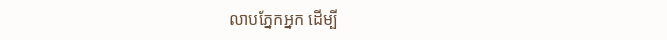លាបភ្នែកអ្នក ដើម្បី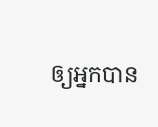ឲ្យអ្នកបាន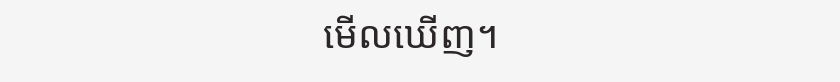មើលឃើញ។